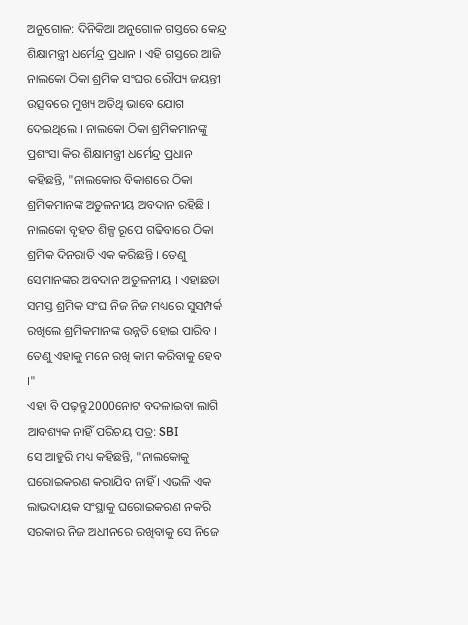ଅନୁଗୋଳ: ଦିନିକିଆ ଅନୁଗୋଳ ଗସ୍ତରେ କେନ୍ଦ୍ର ଶିକ୍ଷାମନ୍ତ୍ରୀ ଧର୍ମେନ୍ଦ୍ର ପ୍ରଧାନ । ଏହି ଗସ୍ତରେ ଆଜି ନାଲକୋ ଠିକା ଶ୍ରମିକ ସଂଘର ରୌପ୍ୟ ଜୟନ୍ତୀ ଉତ୍ସବରେ ମୁଖ୍ୟ ଅତିଥି ଭାବେ ଯୋଗ ଦେଇଥିଲେ । ନାଲକୋ ଠିକା ଶ୍ରମିକମାନଙ୍କୁ ପ୍ରଶଂସା କିର ଶିକ୍ଷାମନ୍ତ୍ରୀ ଧର୍ମେନ୍ଦ୍ର ପ୍ରଧାନ କହିଛନ୍ତି, "ନାଲକୋର ବିକାଶରେ ଠିକା ଶ୍ରମିକମାନଙ୍କ ଅତୁଳନୀୟ ଅବଦାନ ରହିଛି । ନାଲକୋ ବୃହତ ଶିଳ୍ପ ରୂପେ ଗଢିବାରେ ଠିକା ଶ୍ରମିକ ଦିନରାତି ଏକ କରିଛନ୍ତି । ତେଣୁ ସେମାନଙ୍କର ଅବଦାନ ଅତୁଳନୀୟ । ଏହାଛଡା ସମସ୍ତ ଶ୍ରମିକ ସଂଘ ନିଜ ନିଜ ମଧ୍ୟରେ ସୁସମ୍ପର୍କ ରଖିଲେ ଶ୍ରମିକମାନଙ୍କ ଉନ୍ନତି ହୋଇ ପାରିବ । ତେଣୁ ଏହାକୁ ମନେ ରଖି କାମ କରିବାକୁ ହେବ ।"
ଏହା ବି ପଢ଼ନ୍ତୁ2000ନୋଟ ବଦଳାଇବା ଲାଗି ଆବଶ୍ୟକ ନାହିଁ ପରିଚୟ ପତ୍ର: SBI
ସେ ଆହୁରି ମଧ୍ୟ କହିଛନ୍ତି, "ନାଲକୋକୁ ଘରୋଇକରଣ କରାଯିବ ନାହିଁ । ଏଭଳି ଏକ ଲାଭଦାୟକ ସଂସ୍ଥାକୁ ଘରୋଇକରଣ ନକରି ସରକାର ନିଜ ଅଧୀନରେ ରଖିବାକୁ ସେ ନିଜେ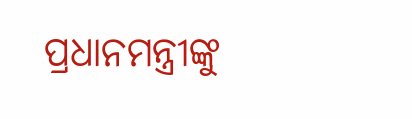ପ୍ରଧାନମନ୍ତ୍ରୀଙ୍କୁ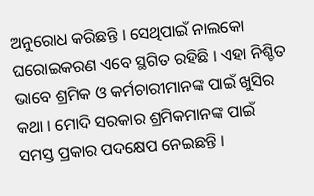ଅନୁରୋଧ କରିଛନ୍ତି । ସେଥିପାଇଁ ନାଲକୋ ଘରୋଇକରଣ ଏବେ ସ୍ଥଗିତ ରହିଛି । ଏହା ନିଶ୍ଚିତ ଭାବେ ଶ୍ରମିକ ଓ କର୍ମଚାରୀମାନଙ୍କ ପାଇଁ ଖୁସିର କଥା । ମୋଦି ସରକାର ଶ୍ରମିକମାନଙ୍କ ପାଇଁ ସମସ୍ତ ପ୍ରକାର ପଦକ୍ଷେପ ନେଇଛନ୍ତି ।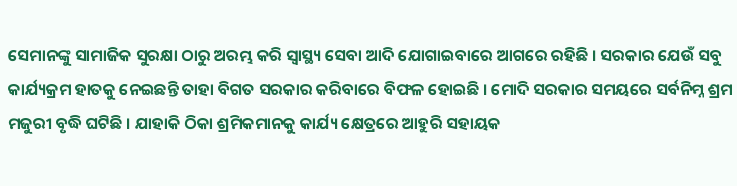ସେମାନଙ୍କୁ ସାମାଜିକ ସୁରକ୍ଷା ଠାରୁ ଅରମ୍ଭ କରି ସ୍ୱାସ୍ଥ୍ୟ ସେବା ଆଦି ଯୋଗାଇବାରେ ଆଗରେ ରହିଛି । ସରକାର ଯେଉଁ ସବୁ କାର୍ଯ୍ୟକ୍ରମ ହାତକୁ ନେଇଛନ୍ତି ତାହା ବିଗତ ସରକାର କରିବାରେ ବିଫଳ ହୋଇଛି । ମୋଦି ସରକାର ସମୟରେ ସର୍ବନିମ୍ନ ଶ୍ରମ ମଜୁରୀ ବୃଦ୍ଧି ଘଟିଛି । ଯାହାକି ଠିକା ଶ୍ରମିକମାନକୁ କାର୍ଯ୍ୟ କ୍ଷେତ୍ରରେ ଆହୁରି ସହାୟକ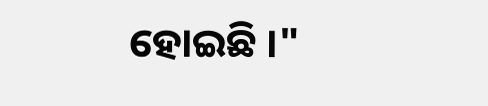ହୋଇଛି ।"